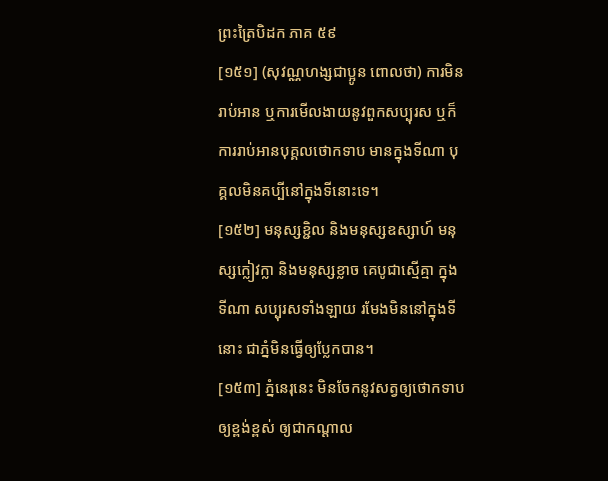ព្រះត្រៃបិដក ភាគ ៥៩
[១៥១] (សុវណ្ណហង្សជាប្អូន ពោលថា) ការមិនរាប់អាន ឬការមើលងាយនូវពួកសប្បុរស ឬក៏ការរាប់អានបុគ្គលថោកទាប មានក្នុងទីណា បុគ្គលមិនគប្បីនៅក្នុងទីនោះទេ។
[១៥២] មនុស្សខ្ជិល និងមនុស្សឧស្សាហ៍ មនុស្សក្លៀវក្លា និងមនុស្សខ្លាច គេបូជាស្មើគ្មា ក្នុងទីណា សប្បុរសទាំងឡាយ រមែងមិននៅក្នុងទីនោះ ជាភ្នំមិនធ្វើឲ្យប្លែកបាន។
[១៥៣] ភ្នំនេរុនេះ មិនចែកនូវសត្វឲ្យថោកទាប ឲ្យខ្ពង់ខ្ពស់ ឲ្យជាកណ្តាល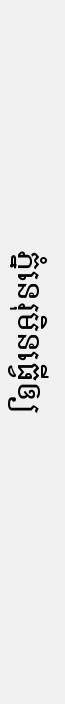ភ្នំនេរុមិនធ្វើឲ្យ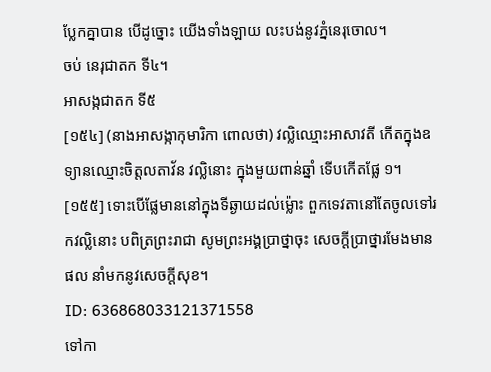ប្លែកគ្នាបាន បើដូច្នោះ យើងទាំងឡាយ លះបង់នូវភ្នំនេរុចោល។
ចប់ នេរុជាតក ទី៤។
អាសង្កជាតក ទី៥
[១៥៤] (នាងអាសង្កាកុមារិកា ពោលថា) វល្លិឈ្មោះអាសាវតី កើតក្នុងឧទ្យានឈ្មោះចិត្តលតាវ័ន វល្លិនោះ ក្នុងមួយពាន់ឆ្នាំ ទើបកើតផ្លែ ១។
[១៥៥] ទោះបើផ្លែមាននៅក្នុងទីឆ្ងាយដល់ម្ល៉ោះ ពួកទេវតានៅតែចូលទៅរកវល្លិនោះ បពិត្រព្រះរាជា សូមព្រះអង្គប្រាថ្នាចុះ សេចក្តីប្រាថ្នារមែងមានផល នាំមកនូវសេចក្តីសុខ។
ID: 636868033121371558
ទៅកា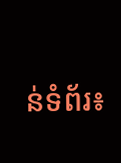ន់ទំព័រ៖